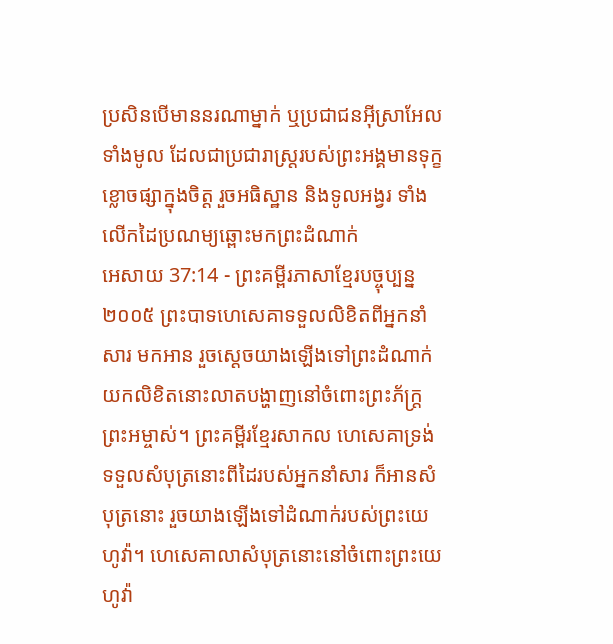ប្រសិនបើមាននរណាម្នាក់ ឬប្រជាជនអ៊ីស្រាអែលទាំងមូល ដែលជាប្រជារាស្ត្ររបស់ព្រះអង្គមានទុក្ខខ្លោចផ្សាក្នុងចិត្ត រួចអធិស្ឋាន និងទូលអង្វរ ទាំងលើកដៃប្រណម្យឆ្ពោះមកព្រះដំណាក់
អេសាយ 37:14 - ព្រះគម្ពីរភាសាខ្មែរបច្ចុប្បន្ន ២០០៥ ព្រះបាទហេសេគាទទួលលិខិតពីអ្នកនាំសារ មកអាន រួចស្ដេចយាងឡើងទៅព្រះដំណាក់ យកលិខិតនោះលាតបង្ហាញនៅចំពោះព្រះភ័ក្ត្រព្រះអម្ចាស់។ ព្រះគម្ពីរខ្មែរសាកល ហេសេគាទ្រង់ទទួលសំបុត្រនោះពីដៃរបស់អ្នកនាំសារ ក៏អានសំបុត្រនោះ រួចយាងឡើងទៅដំណាក់របស់ព្រះយេហូវ៉ា។ ហេសេគាលាសំបុត្រនោះនៅចំពោះព្រះយេហូវ៉ា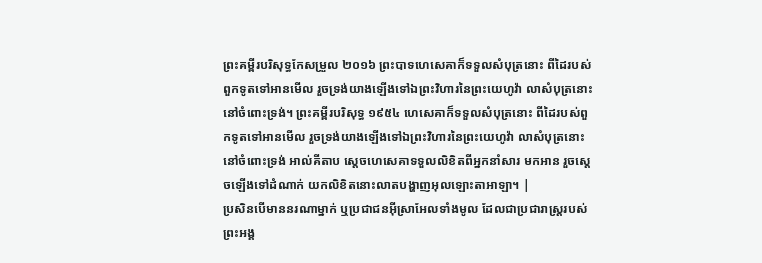ព្រះគម្ពីរបរិសុទ្ធកែសម្រួល ២០១៦ ព្រះបាទហេសេគាក៏ទទួលសំបុត្រនោះ ពីដៃរបស់ពួកទូតទៅអានមើល រួចទ្រង់យាងឡើងទៅឯព្រះវិហារនៃព្រះយេហូវ៉ា លាសំបុត្រនោះនៅចំពោះទ្រង់។ ព្រះគម្ពីរបរិសុទ្ធ ១៩៥៤ ហេសេគាក៏ទទួលសំបុត្រនោះ ពីដៃរបស់ពួកទូតទៅអានមើល រួចទ្រង់យាងឡើងទៅឯព្រះវិហារនៃព្រះយេហូវ៉ា លាសំបុត្រនោះនៅចំពោះទ្រង់ អាល់គីតាប ស្តេចហេសេគាទទួលលិខិតពីអ្នកនាំសារ មកអាន រួចស្ដេចឡើងទៅដំណាក់ យកលិខិតនោះលាតបង្ហាញអុលឡោះតាអាឡា។ |
ប្រសិនបើមាននរណាម្នាក់ ឬប្រជាជនអ៊ីស្រាអែលទាំងមូល ដែលជាប្រជារាស្ត្ររបស់ព្រះអង្គ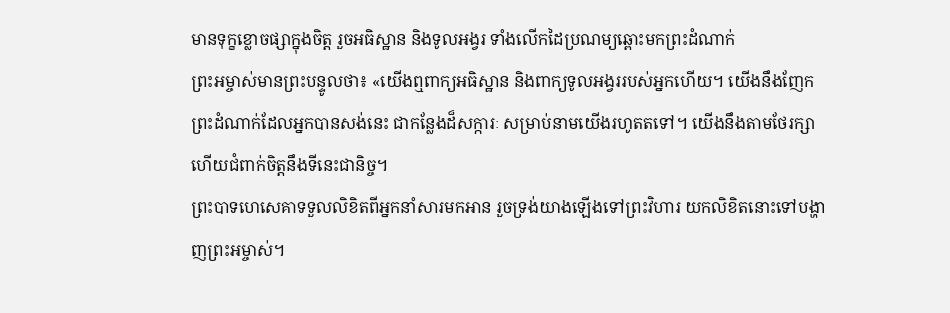មានទុក្ខខ្លោចផ្សាក្នុងចិត្ត រួចអធិស្ឋាន និងទូលអង្វរ ទាំងលើកដៃប្រណម្យឆ្ពោះមកព្រះដំណាក់
ព្រះអម្ចាស់មានព្រះបន្ទូលថា៖ «យើងឮពាក្យអធិស្ឋាន និងពាក្យទូលអង្វររបស់អ្នកហើយ។ យើងនឹងញែកព្រះដំណាក់ដែលអ្នកបានសង់នេះ ជាកន្លែងដ៏សក្ការៈ សម្រាប់នាមយើងរហូតតទៅ។ យើងនឹងតាមថែរក្សា ហើយជំពាក់ចិត្តនឹងទីនេះជានិច្ច។
ព្រះបាទហេសេគាទទួលលិខិតពីអ្នកនាំសារមកអាន រួចទ្រង់យាងឡើងទៅព្រះវិហារ យកលិខិតនោះទៅបង្ហាញព្រះអម្ចាស់។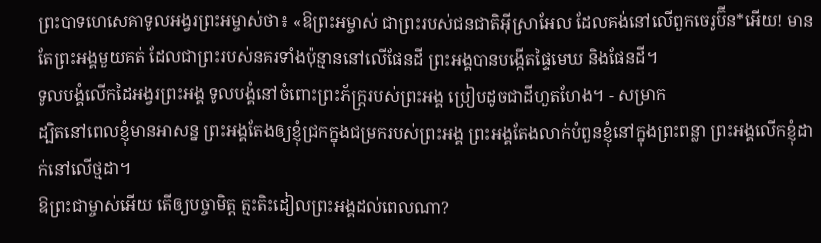ព្រះបាទហេសេគាទូលអង្វរព្រះអម្ចាស់ថា៖ «ឱព្រះអម្ចាស់ ជាព្រះរបស់ជនជាតិអ៊ីស្រាអែល ដែលគង់នៅលើពួកចេរូប៊ីន*អើយ! មានតែព្រះអង្គមួយគត់ ដែលជាព្រះរបស់នគរទាំងប៉ុន្មាននៅលើផែនដី ព្រះអង្គបានបង្កើតផ្ទៃមេឃ និងផែនដី។
ទូលបង្គំលើកដៃអង្វរព្រះអង្គ ទូលបង្គំនៅចំពោះព្រះភ័ក្ត្ររបស់ព្រះអង្គ ប្រៀបដូចជាដីហួតហែង។ - សម្រាក
ដ្បិតនៅពេលខ្ញុំមានអាសន្ន ព្រះអង្គតែងឲ្យខ្ញុំជ្រកក្នុងជម្រករបស់ព្រះអង្គ ព្រះអង្គតែងលាក់បំពួនខ្ញុំនៅក្នុងព្រះពន្លា ព្រះអង្គលើកខ្ញុំដាក់នៅលើថ្មដា។
ឱព្រះជាម្ចាស់អើយ តើឲ្យបច្ចាមិត្ត ត្មះតិះដៀលព្រះអង្គដល់ពេលណា?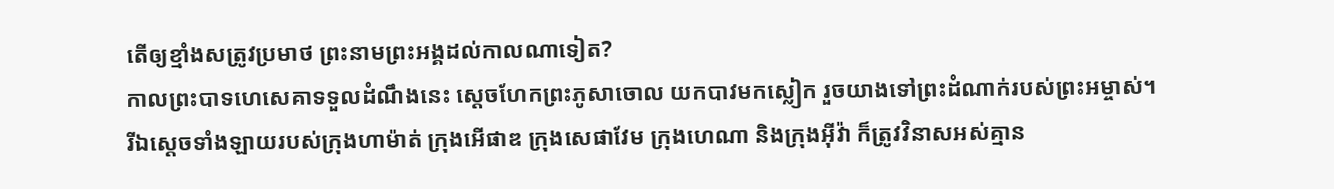តើឲ្យខ្មាំងសត្រូវប្រមាថ ព្រះនាមព្រះអង្គដល់កាលណាទៀត?
កាលព្រះបាទហេសេគាទទួលដំណឹងនេះ ស្ដេចហែកព្រះភូសាចោល យកបាវមកស្លៀក រួចយាងទៅព្រះដំណាក់របស់ព្រះអម្ចាស់។
រីឯស្ដេចទាំងឡាយរបស់ក្រុងហាម៉ាត់ ក្រុងអើផាឌ ក្រុងសេផាវែម ក្រុងហេណា និងក្រុងអ៊ីវ៉ា ក៏ត្រូវវិនាសអស់គ្មាន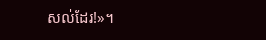សល់ដែរ!»។